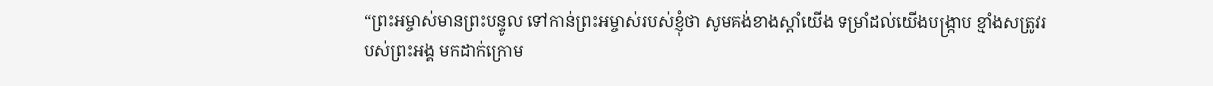“ព្រះអម្ចាស់មានព្រះបន្ទូល ទៅកាន់ព្រះអម្ចាស់របស់ខ្ញុំថា សូមគង់ខាងស្ដាំយើង ទម្រាំដល់យើងបង្ក្រាប ខ្មាំងសត្រូវរបស់ព្រះអង្គ មកដាក់ក្រោម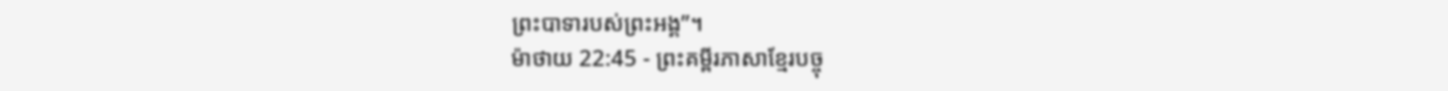ព្រះបាទារបស់ព្រះអង្គ”។
ម៉ាថាយ 22:45 - ព្រះគម្ពីរភាសាខ្មែរបច្ចុ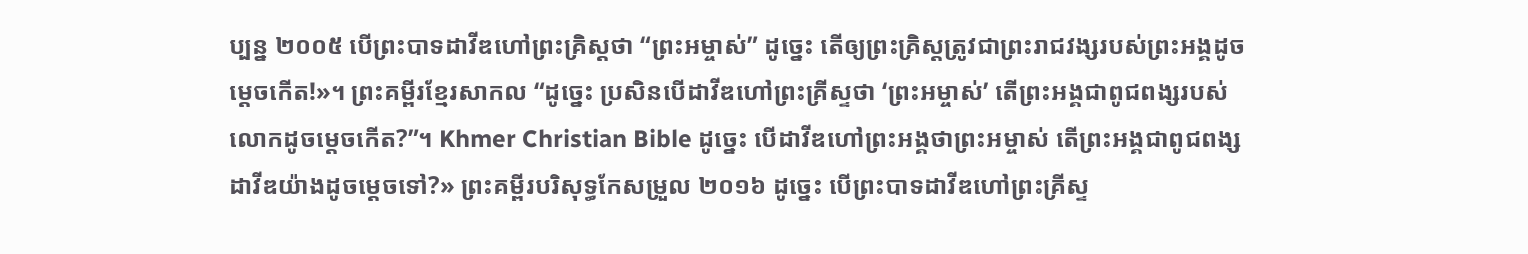ប្បន្ន ២០០៥ បើព្រះបាទដាវីឌហៅព្រះគ្រិស្តថា “ព្រះអម្ចាស់” ដូច្នេះ តើឲ្យព្រះគ្រិស្តត្រូវជាព្រះរាជវង្សរបស់ព្រះអង្គដូចម្ដេចកើត!»។ ព្រះគម្ពីរខ្មែរសាកល “ដូច្នេះ ប្រសិនបើដាវីឌហៅព្រះគ្រីស្ទថា ‘ព្រះអម្ចាស់’ តើព្រះអង្គជាពូជពង្សរបស់លោកដូចម្ដេចកើត?”។ Khmer Christian Bible ដូច្នេះ បើដាវីឌហៅព្រះអង្គថាព្រះអម្ចាស់ តើព្រះអង្គជាពូជពង្សដាវីឌយ៉ាងដូចម្ដេចទៅ?» ព្រះគម្ពីរបរិសុទ្ធកែសម្រួល ២០១៦ ដូច្នេះ បើព្រះបាទដាវីឌហៅព្រះគ្រីស្ទ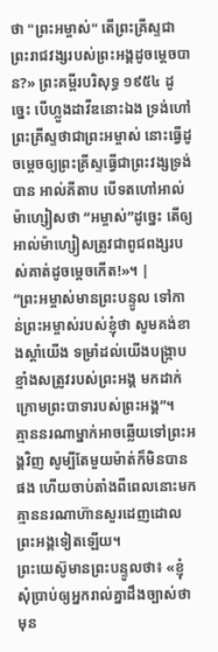ថា "ព្រះអម្ចាស់" តើព្រះគ្រីស្ទជាព្រះរាជវង្សរបស់ព្រះអង្គដូចម្តេចបាន?» ព្រះគម្ពីរបរិសុទ្ធ ១៩៥៤ ដូច្នេះ បើហ្លួងដាវីឌនោះឯង ទ្រង់ហៅព្រះគ្រីស្ទថាជាព្រះអម្ចាស់ នោះធ្វើដូចម្តេចឲ្យព្រះគ្រីស្ទធ្វើជាព្រះវង្សទ្រង់បាន អាល់គីតាប បើទតហៅអាល់ម៉ាហ្សៀសថា “អម្ចាស់”ដូច្នេះ តើឲ្យអាល់ម៉ាហ្សៀសត្រូវជាពូជពង្សរបស់គាត់ដូចម្ដេចកើត!»។ |
“ព្រះអម្ចាស់មានព្រះបន្ទូល ទៅកាន់ព្រះអម្ចាស់របស់ខ្ញុំថា សូមគង់ខាងស្ដាំយើង ទម្រាំដល់យើងបង្ក្រាប ខ្មាំងសត្រូវរបស់ព្រះអង្គ មកដាក់ក្រោមព្រះបាទារបស់ព្រះអង្គ”។
គ្មាននរណាម្នាក់អាចឆ្លើយទៅព្រះអង្គវិញ សូម្បីតែមួយម៉ាត់ក៏មិនបានផង ហើយចាប់តាំងពីពេលនោះមក គ្មាននរណាហ៊ានសួរដេញដោលព្រះអង្គទៀតឡើយ។
ព្រះយេស៊ូមានព្រះបន្ទូលថា៖ «ខ្ញុំសុំប្រាប់ឲ្យអ្នករាល់គ្នាដឹងច្បាស់ថា មុន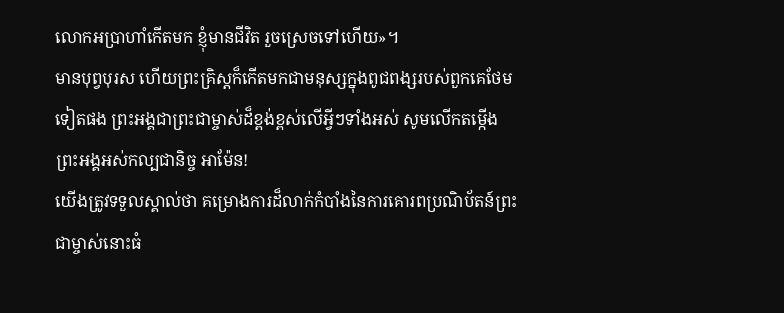លោកអប្រាហាំកើតមក ខ្ញុំមានជីវិត រួចស្រេចទៅហើយ»។
មានបុព្វបុរស ហើយព្រះគ្រិស្តក៏កើតមកជាមនុស្សក្នុងពូជពង្សរបស់ពួកគេថែមទៀតផង ព្រះអង្គជាព្រះជាម្ចាស់ដ៏ខ្ពង់ខ្ពស់លើអ្វីៗទាំងអស់ សូមលើកតម្កើងព្រះអង្គអស់កល្បជានិច្ច អាម៉ែន!
យើងត្រូវទទួលស្គាល់ថា គម្រោងការដ៏លាក់កំបាំងនៃការគោរពប្រណិប័តន៍ព្រះជាម្ចាស់នោះធំ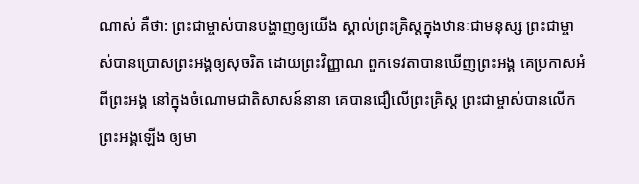ណាស់ គឺថា: ព្រះជាម្ចាស់បានបង្ហាញឲ្យយើង ស្គាល់ព្រះគ្រិស្តក្នុងឋានៈជាមនុស្ស ព្រះជាម្ចាស់បានប្រោសព្រះអង្គឲ្យសុចរិត ដោយព្រះវិញ្ញាណ ពួកទេវតាបានឃើញព្រះអង្គ គេប្រកាសអំពីព្រះអង្គ នៅក្នុងចំណោមជាតិសាសន៍នានា គេបានជឿលើព្រះគ្រិស្ត ព្រះជាម្ចាស់បានលើកព្រះអង្គឡើង ឲ្យមា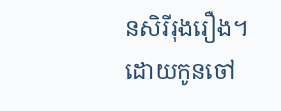នសិរីរុងរឿង។
ដោយកូនចៅ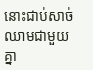នោះជាប់សាច់ឈាមជាមួយគ្នា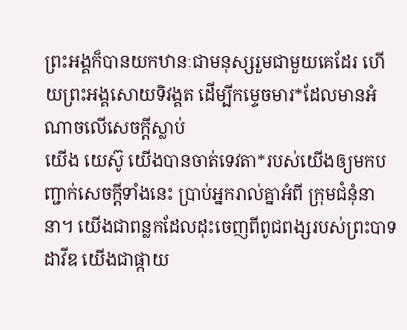ព្រះអង្គក៏បានយកឋានៈជាមនុស្សរួមជាមួយគេដែរ ហើយព្រះអង្គសោយទិវង្គត ដើម្បីកម្ទេចមារ*ដែលមានអំណាចលើសេចក្ដីស្លាប់
យើង យេស៊ូ យើងបានចាត់ទេវតា*របស់យើងឲ្យមកបញ្ជាក់សេចក្ដីទាំងនេះ ប្រាប់អ្នករាល់គ្នាអំពី ក្រុមជំនុំនានា។ យើងជាពន្លកដែលដុះចេញពីពូជពង្សរបស់ព្រះបាទដាវីឌ យើងជាផ្កាយ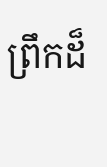ព្រឹកដ៏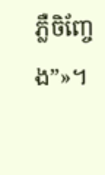ភ្លឺចិញ្ចែង”»។